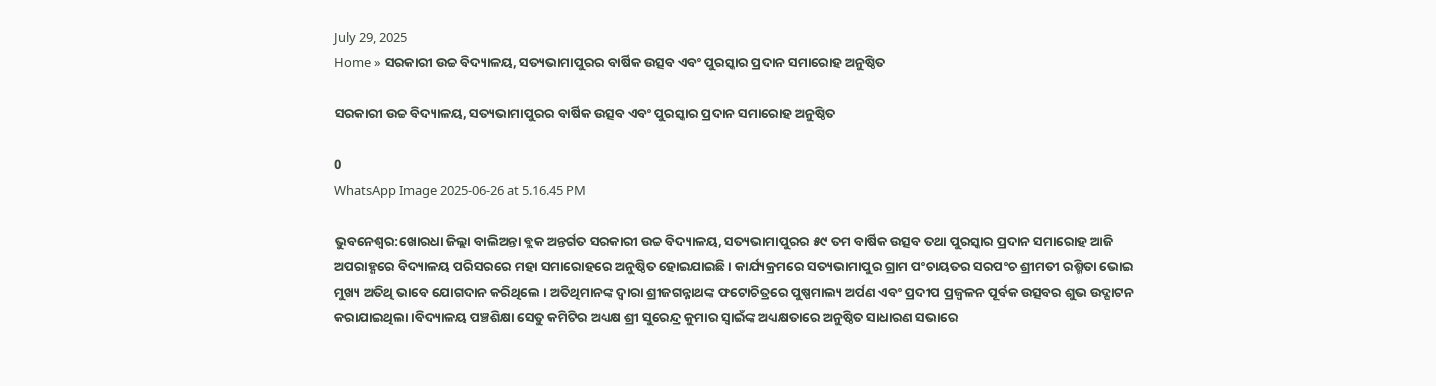July 29, 2025
Home » ସରକାରୀ ଉଚ୍ଚ ବିଦ୍ୟାଳୟ, ସତ୍ୟଭାମାପୁରର ବାର୍ଷିକ ଉତ୍ସବ ଏବଂ ପୁରସ୍କାର ପ୍ରଦାନ ସମାରୋହ ଅନୁଷ୍ଠିତ

ସରକାରୀ ଉଚ୍ଚ ବିଦ୍ୟାଳୟ, ସତ୍ୟଭାମାପୁରର ବାର୍ଷିକ ଉତ୍ସବ ଏବଂ ପୁରସ୍କାର ପ୍ରଦାନ ସମାରୋହ ଅନୁଷ୍ଠିତ

0
WhatsApp Image 2025-06-26 at 5.16.45 PM

ଭୁବନେଶ୍ୱର:ଖୋରଧା ଜିଲ୍ଲା ବାଲିଅନ୍ତା ବ୍ଲକ ଅନ୍ତର୍ଗତ ସରକାରୀ ଉଚ୍ଚ ବିଦ୍ୟାଳୟ, ସତ୍ୟଭାମାପୁରର ୫୯ ତମ ବାର୍ଷିକ ଉତ୍ସବ ତଥା ପୁରସ୍କାର ପ୍ରଦାନ ସମାରୋହ ଆଜି ଅପରାହ୍ଣରେ ବିଦ୍ୟାଳୟ ପରିସରରେ ମହା ସମାରୋହରେ ଅନୁଷ୍ଠିତ ହୋଇଯାଇଛି । କାର୍ଯ୍ୟକ୍ରମରେ ସତ୍ୟଭାମାପୁର ଗ୍ରାମ ପଂଚାୟତର ସରପଂଚ ଶ୍ରୀମତୀ ରଶ୍ମିତା ଭୋଇ ମୁଖ୍ୟ ଅତିଥି ଭାବେ ଯୋଗଦାନ କରିଥିଲେ । ଅତିଥିମାନଙ୍କ ଦ୍ୱାରା ଶ୍ରୀଜଗନ୍ନାଥଙ୍କ ଫଟୋଚିତ୍ରରେ ପୁଷ୍ପମାଲ୍ୟ ଅର୍ପଣ ଏବଂ ପ୍ରଦୀପ ପ୍ରଜ୍ୱଳନ ପୂର୍ବକ ଉତ୍ସବର ଶୁଭ ଉଦ୍ଘାଟନ କରାଯାଇଥିଲା ।ବିଦ୍ୟାଳୟ ପଞ୍ଚଶିକ୍ଷା ସେତୁ କମିଟିର ଅଧ୍ୟକ୍ଷ ଶ୍ରୀ ସୁରେନ୍ଦ୍ର କୁମାର ସ୍ୱାଇଁଙ୍କ ଅଧ୍ୟକ୍ଷତାରେ ଅନୁଷ୍ଠିତ ସାଧାରଣ ସଭାରେ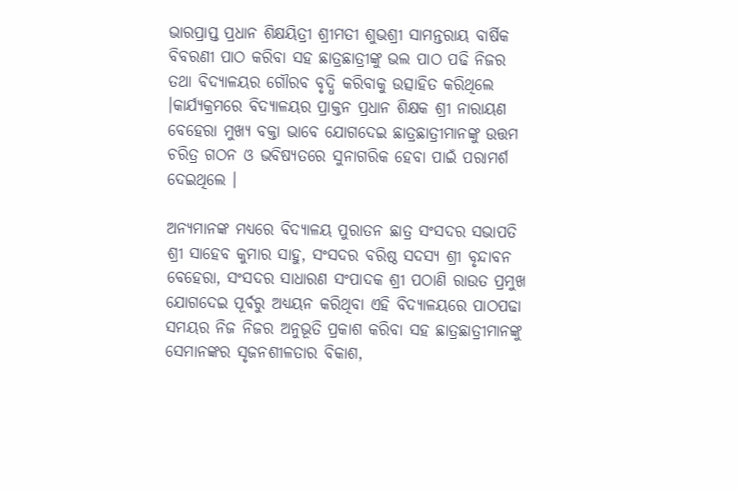ଭାରପ୍ରାପ୍ତ ପ୍ରଧାନ ଶିକ୍ଷୟିତ୍ରୀ ଶ୍ରୀମତୀ ଶୁଭଶ୍ରୀ ସାମନ୍ତରାୟ ବାର୍ଷିକ ବିବରଣୀ ପାଠ କରିବା ସହ ଛାତ୍ରଛାତ୍ରୀଙ୍କୁ ଭଲ ପାଠ ପଢି ନିଜର ତଥା ବିଦ୍ୟାଳୟର ଗୌରବ ବୃଦ୍ଧି କରିବାକୁ ଉତ୍ସାହିତ କରିଥିଲେ ।କାର୍ଯ୍ୟକ୍ରମରେ ବିଦ୍ୟାଳୟର ପ୍ରାକ୍ତନ ପ୍ରଧାନ ଶିକ୍ଷକ ଶ୍ରୀ ନାରାୟଣ ବେହେରା ମୁଖ୍ୟ ବକ୍ତା ଭାବେ ଯୋଗଦେଇ ଛାତ୍ରଛାତ୍ରୀମାନଙ୍କୁ ଉତ୍ତମ ଚରିତ୍ର ଗଠନ ଓ ଭବିଷ୍ୟତରେ ସୁନାଗରିକ ହେବା ପାଇଁ ପରାମର୍ଶ ଦେଇଥିଲେ ।

ଅନ୍ୟମାନଙ୍କ ମଧ୍ୟରେ ବିଦ୍ୟାଳୟ ପୁରାତନ ଛାତ୍ର ସଂସଦର ସଭାପତି ଶ୍ରୀ ସାହେବ କୁମାର ସାହୁ, ସଂସଦର ବରିଷ୍ଠ ସଦସ୍ୟ ଶ୍ରୀ ବୃନ୍ଦାବନ ବେହେରା, ସଂସଦର ସାଧାରଣ ସଂପାଦକ ଶ୍ରୀ ପଠାଣି ରାଉତ ପ୍ରମୁଖ ଯୋଗଦେଇ ପୂର୍ବରୁ ଅଧ୍ୟୟନ କରିଥିବା ଏହି ବିଦ୍ୟାଳୟରେ ପାଠପଢା ସମୟର ନିଜ ନିଜର ଅନୁଭୂତି ପ୍ରକାଶ କରିବା ସହ ଛାତ୍ରଛାତ୍ରୀମାନଙ୍କୁ ସେମାନଙ୍କର ସୃଜନଶୀଳତାର ବିକାଶ,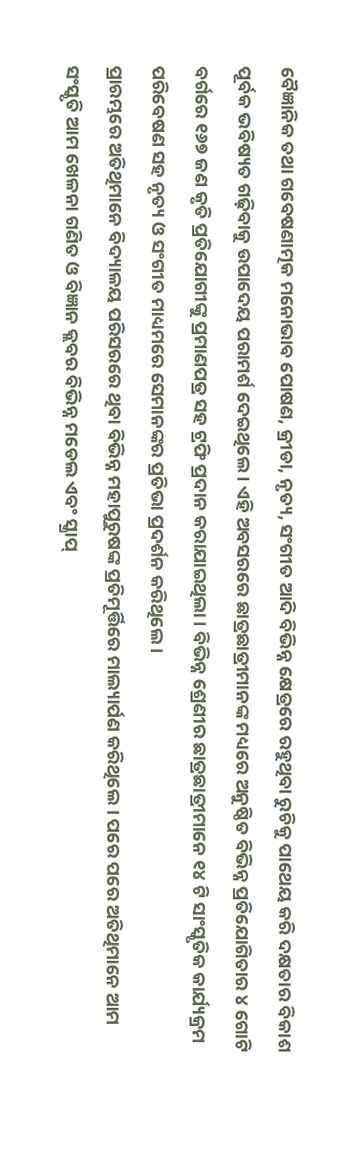ବୈଜ୍ଞାନିକ ତଥା ଗବେଷଣାତ୍ମକ ମନୋଭାବ ପୋଷଣ, କ୍ରୀଡା, ନୃତ୍ୟ, ସଂଗୀତ ଆଦି ବିଭିନ୍ନ କ୍ଷେତ୍ରରେ ରହୁଥିବା ରୁଚିକୁ ପାଥେୟ କରି ଦକ୍ଷତାର ବିକାଶ ପୂର୍ବକ ଭବିଷ୍ୟତ ଗଢ଼ିବାକୁ ଉପାଦେୟ ପରାମର୍ଶ ଦେଇଥିଲେ । ଏହି ଅବସରରେ ଛାତ୍ରଛାତ୍ରୀମାନଙ୍କ ମଧ୍ୟରେ ଅନୁଷ୍ଠିତ ବିଭିନ୍ନ ପ୍ରତିଯୋଗିତାର ୪ ଗୋଟି ବର୍ଗରେ ୧୬୭ ଜଣ କୃତି ପ୍ରତିଯୋଗୀଙ୍କୁ ପ୍ରମାଣପତ୍ର ସହ ଟ୍ରଫି ପ୍ରଦାନ କରାଯାଇଥିଲା । ବିଭିନ୍ନ ଶ୍ରେଣୀର ଛାତ୍ରଛାତ୍ରୀମାନେ ୧୪ ଟି ସାଂସ୍କୃତିକ କାର୍ଯ୍ୟକ୍ରମ ପରିବେଷଣ ସହ ନୃତ୍ୟ ଓ ସଂଗୀତ ମାଧ୍ୟମରେ ସେମାନଙ୍କର ପ୍ରତିଭା ପ୍ରଦର୍ଶନ କରିଥିଲେ ।
ପ୍ରାରମ୍ଭରେ ଅତିଥିମାନେ ବିଦ୍ୟାଳୟ ପରିସରରେ ଥିବା ବିଭିନ୍ନ ମହାପୁରୁଷଙ୍କ ପ୍ରତିମୂର୍ତ୍ତିରେ ମାଲ୍ୟାର୍ପଣ କରିଥିଲେ । ପରେ ପରେ ଅତିଥିମାନେ ଆମ ସଂସ୍କୃତି ଆମ ଖେଳନା ଗଣିତ ଓ ବିଜ୍ଞାନ କ୍ଲବର ବିଭିନ୍ନ ମଡେଲ ଏବଂ ସ୍କ୍ରାପ୍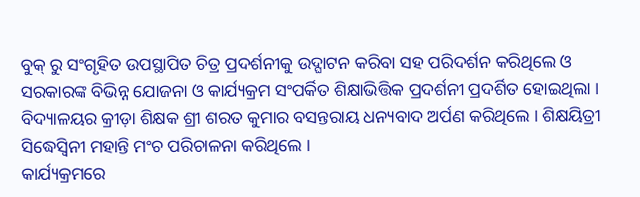ବୁକ୍ ରୁ ସଂଗୃହିତ ଉପସ୍ଥାପିତ ଚିତ୍ର ପ୍ରଦର୍ଶନୀକୁ ଉଦ୍ଘାଟନ କରିବା ସହ ପରିଦର୍ଶନ କରିଥିଲେ ଓ ସରକାରଙ୍କ ବିଭିନ୍ନ ଯୋଜନା ଓ କାର୍ଯ୍ୟକ୍ରମ ସଂପର୍କିତ ଶିକ୍ଷାଭିତ୍ତିକ ପ୍ରଦର୍ଶନୀ ପ୍ରଦର୍ଶିତ ହୋଇଥିଲା । ବିଦ୍ୟାଳୟର କ୍ରୀଡ଼ା ଶିକ୍ଷକ ଶ୍ରୀ ଶରତ କୁମାର ବସନ୍ତରାୟ ଧନ୍ୟବାଦ ଅର୍ପଣ କରିଥିଲେ । ଶିକ୍ଷୟିତ୍ରୀ ସିଦ୍ଧେସ୍ୱିନୀ ମହାନ୍ତି ମଂଚ ପରିଚାଳନା କରିଥିଲେ ।
କାର୍ଯ୍ୟକ୍ରମରେ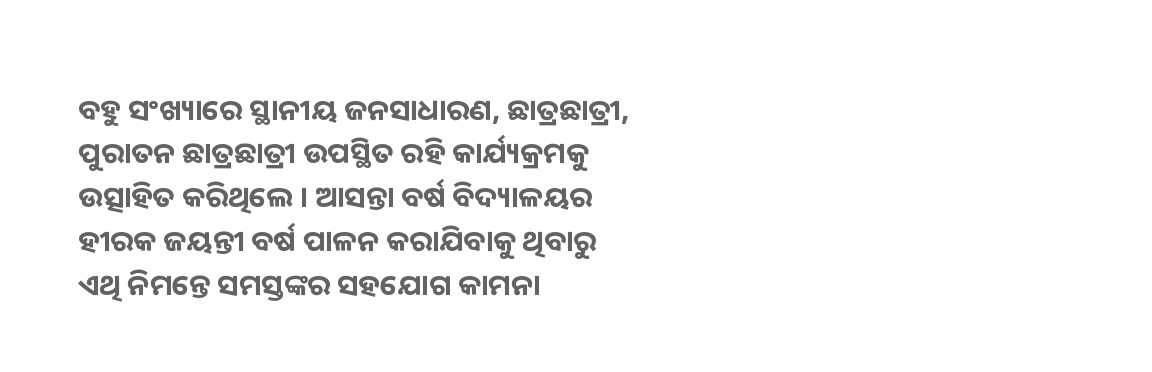ବହୁ ସଂଖ୍ୟାରେ ସ୍ଥାନୀୟ ଜନସାଧାରଣ, ଛାତ୍ରଛାତ୍ରୀ, ପୁରାତନ ଛାତ୍ରଛାତ୍ରୀ ଉପସ୍ଥିତ ରହି କାର୍ଯ୍ୟକ୍ରମକୁ ଉତ୍ସାହିତ କରିଥିଲେ । ଆସନ୍ତା ବର୍ଷ ବିଦ୍ୟାଳୟର ହୀରକ ଜୟନ୍ତୀ ବର୍ଷ ପାଳନ କରାଯିବାକୁ ଥିବାରୁ ଏଥି ନିମନ୍ତେ ସମସ୍ତଙ୍କର ସହଯୋଗ କାମନା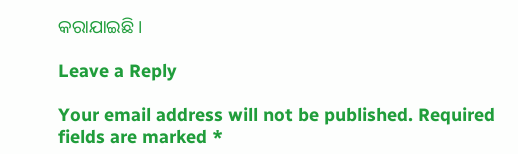କରାଯାଇଛି ।

Leave a Reply

Your email address will not be published. Required fields are marked *